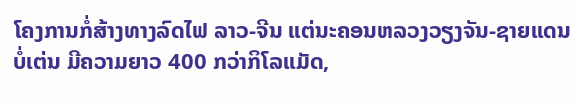ໂຄງການກໍ່ສ້າງທາງລົດໄຟ ລາວ-ຈີນ ແຕ່ນະຄອນຫລວງວຽງຈັນ-ຊາຍແດນບໍ່ເຕ່ນ ມີຄວາມຍາວ 400 ກວ່າກິໂລແມັດ,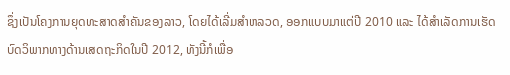ຊຶ່ງເປັນໂຄງການຍຸດທະສາດສໍາຄັນຂອງລາວ, ໂດຍໄດ້ເລີ່ມສຳຫລວດ, ອອກແບບມາແຕ່ປີ 2010 ແລະ ໄດ້ສຳເລັດການເຮັດບົດວິພາກທາງດ້ານເສດຖະກິດໃນປີ 2012, ທັງນີ້ກໍເພື່ອ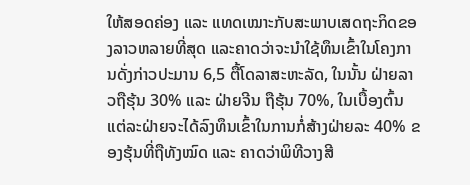ໃຫ້ສອດຄ່ອງ ແລະ ແທດເໝາະກັບສະພາບເສດຖະກິດຂອງລາວຫລາຍທີ່ສຸດ ແລະຄາດວ່າຈະນຳໃຊ້ທຶນເຂົ້າໃນໂຄງການດັ່ງກ່າວປະມານ 6,5 ຕື້ໂດລາສະຫະລັດ, ໃນນັ້ນ ຝ່າຍລາວຖືຮຸ້ນ 30% ແລະ ຝ່າຍຈີນ ຖືຮຸ້ນ 70%, ໃນເບື້ອງຕົ້ນແຕ່ລະຝ່າຍຈະໄດ້ລົງທຶນເຂົ້າໃນການກໍ່ສ້າງຝ່າຍລະ 40% ຂອງຮຸ້ນທີ່ຖືທັງໝົດ ແລະ ຄາດວ່າພິທີວາງສີ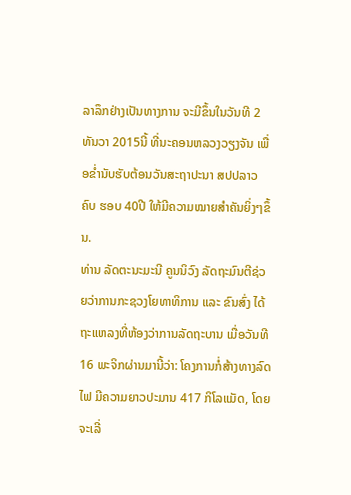ລາລຶກຢ່າງເປັນທາງການ ຈະມີຂຶ້ນໃນວັນທີ 2 ທັນວາ 2015ນີ້ ທີ່ນະຄອນຫລວງວຽງຈັນ ເພື່ອຂ່ຳນັບຮັບຕ້ອນວັນສະຖາປະນາ ສປປລາວ ຄົບ ຮອບ 40ປີ ໃຫ້ມີຄວາມໝາຍສຳຄັນຍິ່ງໆຂຶ້ນ.
ທ່ານ ລັດຕະນະມະນີ ຄູນນິວົງ ລັດຖະມົນຕີຊ່ວຍວ່າການກະຊວງໂຍທາທິການ ແລະ ຂົນສົ່ງ ໄດ້ຖະແຫລງທີ່ຫ້ອງວ່າການລັດຖະບານ ເມື່ອວັນທີ 16 ພະຈິກຜ່ານມານີ້ວ່າ: ໂຄງການກໍ່ສ້າງທາງລົດໄຟ ມີຄວາມຍາວປະມານ 417 ກິໂລແມັດ, ໂດຍຈະເລີ່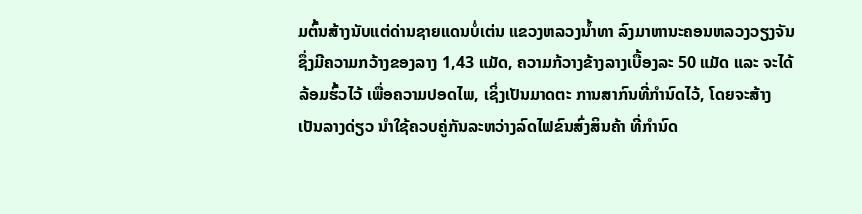ມຕົ້ນສ້າງນັບແຕ່ດ່ານຊາຍແດນບໍ່ເຕ່ນ ແຂວງຫລວງນໍ້າທາ ລົງມາຫານະຄອນຫລວງວຽງຈັນຊຶ່ງມີຄວາມກວ້າງຂອງລາງ 1,43 ແມັດ, ຄວາມກ້ວາງຂ້າງລາງເບື້ອງລະ 50 ແມັດ ແລະ ຈະໄດ້ລ້ອມຮົ້ວໄວ້ ເພື່ອຄວາມປອດໄພ, ເຊິ່ງເປັນມາດຕະ ການສາກົນທີ່ກຳນົດໄວ້, ໂດຍຈະສ້າງເປັນລາງດ່ຽວ ນຳໃຊ້ຄວບຄູ່ກັນລະຫວ່າງລົດໄຟຂົນສົ່ງສິນຄ້າ ທີ່ກຳນົດ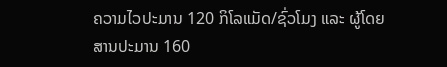ຄວາມໄວປະມານ 120 ກິໂລແມັດ/ຊົ່ວໂມງ ແລະ ຜູ້ໂດຍສານປະມານ 160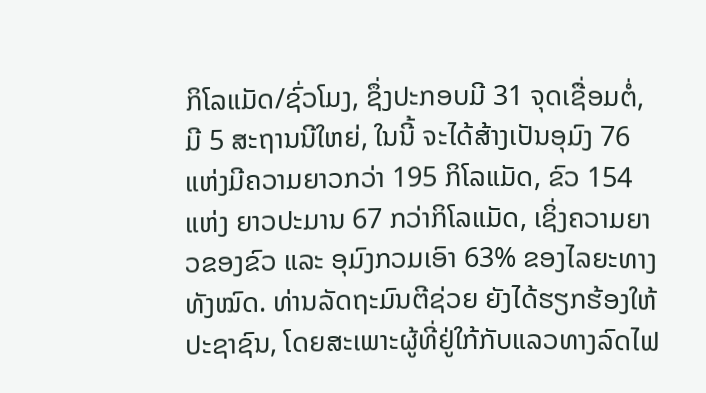ກິໂລແມັດ/ຊົ່ວໂມງ, ຊຶ່ງປະກອບມີ 31 ຈຸດເຊື່ອມຕໍ່, ມີ 5 ສະຖານນີໃຫຍ່, ໃນນີ້ ຈະໄດ້ສ້າງເປັນອຸມົງ 76 ແຫ່ງມີຄວາມຍາວກວ່າ 195 ກິໂລແມັດ, ຂົວ 154 ແຫ່ງ ຍາວປະມານ 67 ກວ່າກິໂລແມັດ, ເຊິ່ງຄວາມຍາວຂອງຂົວ ແລະ ອຸມົງກວມເອົາ 63% ຂອງໄລຍະທາງທັງໝົດ. ທ່ານລັດຖະມົນຕີຊ່ວຍ ຍັງໄດ້ຮຽກຮ້ອງໃຫ້ປະຊາຊົນ, ໂດຍສະເພາະຜູ້ທີ່ຢູ່ໃກ້ກັບແລວທາງລົດໄຟ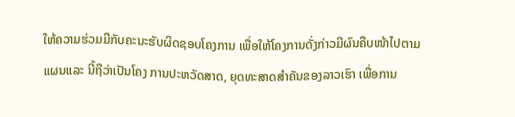ໃຫ້ຄວາມຮ່ວມມືກັບຄະນະຮັບຜິດຊອບໂຄງການ ເພື່ອໃຫ້ໂຄງການດັ່ງກ່າວມີຜົນຄືບໜ້າໄປຕາມແຜນແລະ ນີ້ຖືວ່າເປັນໂຄງ ການປະຫວັດສາດ, ຍຸດທະສາດສຳຄັນຂອງລາວເຮົາ ເພື່ອການ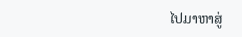ໄປມາຫາສູ່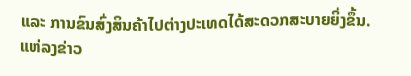ແລະ ການຂົນສົ່ງສິນຄ້າໄປຕ່າງປະເທດໄດ້ສະດວກສະບາຍຍິ່ງຂຶ້ນ.
ແຫ່ລງຂ່າວ